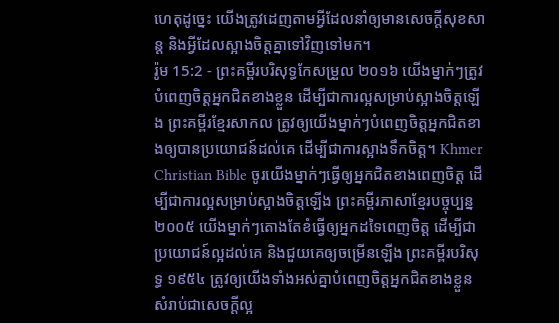ហេតុដូច្នេះ យើងត្រូវដេញតាមអ្វីដែលនាំឲ្យមានសេចក្ដីសុខសាន្ត និងអ្វីដែលស្អាងចិត្តគ្នាទៅវិញទៅមក។
រ៉ូម 15:2 - ព្រះគម្ពីរបរិសុទ្ធកែសម្រួល ២០១៦ យើងម្នាក់ៗត្រូវបំពេញចិត្តអ្នកជិតខាងខ្លួន ដើម្បីជាការល្អសម្រាប់ស្អាងចិត្តឡើង ព្រះគម្ពីរខ្មែរសាកល ត្រូវឲ្យយើងម្នាក់ៗបំពេញចិត្តអ្នកជិតខាងឲ្យបានប្រយោជន៍ដល់គេ ដើម្បីជាការស្អាងទឹកចិត្ត។ Khmer Christian Bible ចូរយើងម្នាក់ៗធ្វើឲ្យអ្នកជិតខាងពេញចិត្ដ ដើម្បីជាការល្អសម្រាប់ស្អាងចិត្ដឡើង ព្រះគម្ពីរភាសាខ្មែរបច្ចុប្បន្ន ២០០៥ យើងម្នាក់ៗតោងតែខំធ្វើឲ្យអ្នកដទៃពេញចិត្ត ដើម្បីជាប្រយោជន៍ល្អដល់គេ និងជួយគេឲ្យចម្រើនឡើង ព្រះគម្ពីរបរិសុទ្ធ ១៩៥៤ ត្រូវឲ្យយើងទាំងអស់គ្នាបំពេញចិត្តអ្នកជិតខាងខ្លួន សំរាប់ជាសេចក្ដីល្អ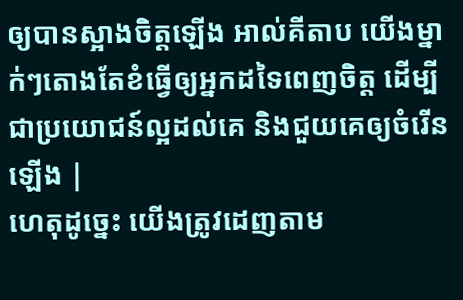ឲ្យបានស្អាងចិត្តឡើង អាល់គីតាប យើងម្នាក់ៗតោងតែខំធ្វើឲ្យអ្នកដទៃពេញចិត្ដ ដើម្បីជាប្រយោជន៍ល្អដល់គេ និងជួយគេឲ្យចំរើនឡើង |
ហេតុដូច្នេះ យើងត្រូវដេញតាម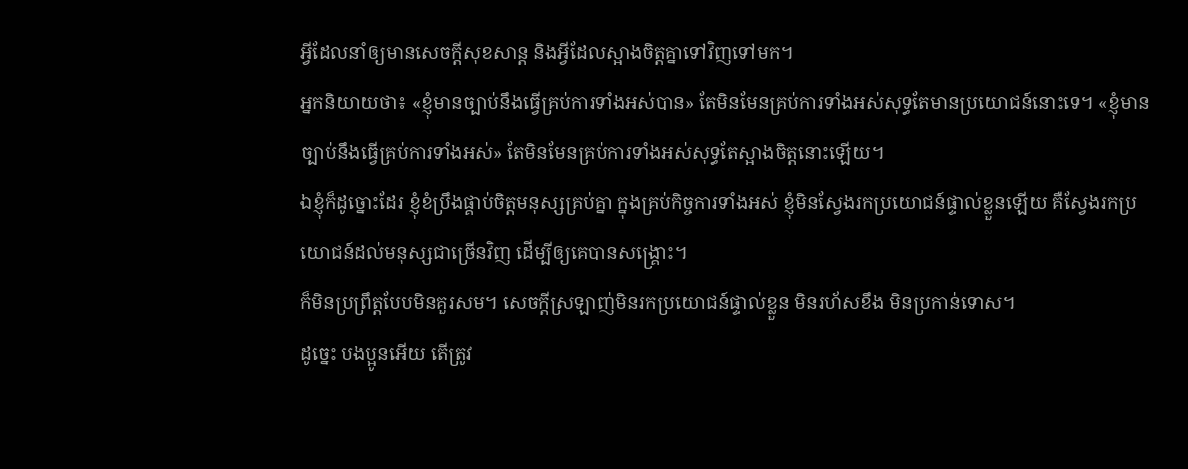អ្វីដែលនាំឲ្យមានសេចក្ដីសុខសាន្ត និងអ្វីដែលស្អាងចិត្តគ្នាទៅវិញទៅមក។
អ្នកនិយាយថា៖ «ខ្ញុំមានច្បាប់នឹងធ្វើគ្រប់ការទាំងអស់បាន» តែមិនមែនគ្រប់ការទាំងអស់សុទ្ធតែមានប្រយោជន៍នោះទេ។ «ខ្ញុំមានច្បាប់នឹងធ្វើគ្រប់ការទាំងអស់» តែមិនមែនគ្រប់ការទាំងអស់សុទ្ធតែស្អាងចិត្តនោះឡើយ។
ឯខ្ញុំក៏ដូច្នោះដែរ ខ្ញុំខំប្រឹងផ្គាប់ចិត្តមនុស្សគ្រប់គ្នា ក្នុងគ្រប់កិច្ចការទាំងអស់ ខ្ញុំមិនស្វែងរកប្រយោជន៍ផ្ទាល់ខ្លួនឡើយ គឺស្វែងរកប្រយោជន៍ដល់មនុស្សជាច្រើនវិញ ដើម្បីឲ្យគេបានសង្គ្រោះ។
ក៏មិនប្រព្រឹត្តបែបមិនគួរសម។ សេចក្ដីស្រឡាញ់មិនរកប្រយោជន៍ផ្ទាល់ខ្លួន មិនរហ័សខឹង មិនប្រកាន់ទោស។
ដូច្នេះ បងប្អូនអើយ តើត្រូវ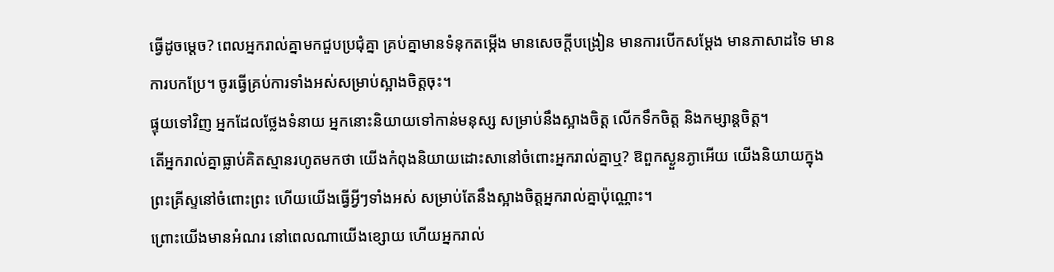ធ្វើដូចម្តេច? ពេលអ្នករាល់គ្នាមកជួបប្រជុំគ្នា គ្រប់គ្នាមានទំនុកតម្កើង មានសេចក្តីបង្រៀន មានការបើកសម្ដែង មានភាសាដទៃ មានការបកប្រែ។ ចូរធ្វើគ្រប់ការទាំងអស់សម្រាប់ស្អាងចិត្តចុះ។
ផ្ទុយទៅវិញ អ្នកដែលថ្លែងទំនាយ អ្នកនោះនិយាយទៅកាន់មនុស្ស សម្រាប់នឹងស្អាងចិត្ត លើកទឹកចិត្ត និងកម្សាន្តចិត្ត។
តើអ្នករាល់គ្នាធ្លាប់គិតស្មានរហូតមកថា យើងកំពុងនិយាយដោះសានៅចំពោះអ្នករាល់គ្នាឬ? ឱពួកស្ងួនភ្ងាអើយ យើងនិយាយក្នុងព្រះគ្រីស្ទនៅចំពោះព្រះ ហើយយើងធ្វើអ្វីៗទាំងអស់ សម្រាប់តែនឹងស្អាងចិត្តអ្នករាល់គ្នាប៉ុណ្ណោះ។
ព្រោះយើងមានអំណរ នៅពេលណាយើងខ្សោយ ហើយអ្នករាល់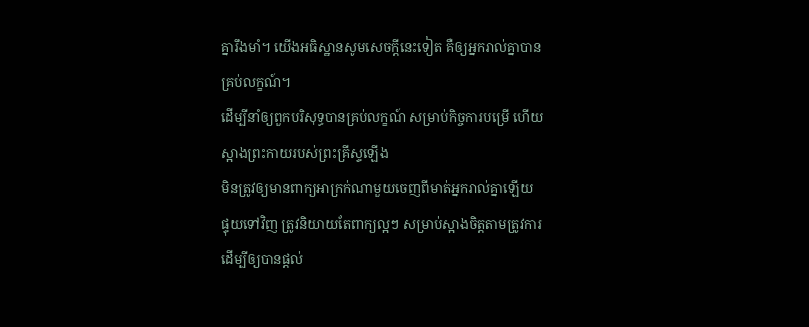គ្នារឹងមាំ។ យើងអធិស្ឋានសូមសេចក្តីនេះទៀត គឺឲ្យអ្នករាល់គ្នាបានគ្រប់លក្ខណ៍។
ដើម្បីនាំឲ្យពួកបរិសុទ្ធបានគ្រប់លក្ខណ៍ សម្រាប់កិច្ចការបម្រើ ហើយស្អាងព្រះកាយរបស់ព្រះគ្រីស្ទឡើង
មិនត្រូវឲ្យមានពាក្យអាក្រក់ណាមួយចេញពីមាត់អ្នករាល់គ្នាឡើយ ផ្ទុយទៅវិញ ត្រូវនិយាយតែពាក្យល្អៗ សម្រាប់ស្អាងចិត្តតាមត្រូវការ ដើម្បីឲ្យបានផ្តល់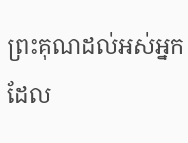ព្រះគុណដល់អស់អ្នកដែល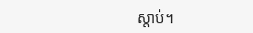ស្តាប់។